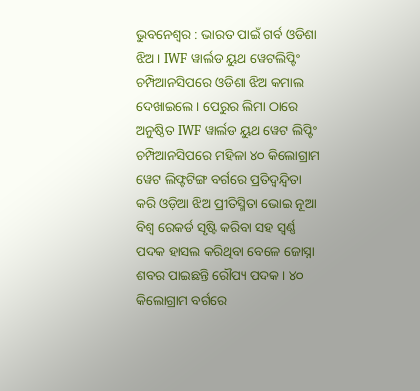ଭୁବନେଶ୍ୱର : ଭାରତ ପାଇଁ ଗର୍ବ ଓଡିଶା ଝିଅ । IWF ୱାର୍ଲଡ ୟୁଥ ୱେଟଲିପ୍ଟିଂ ଚମ୍ପିଆନସିପରେ ଓଡିଶା ଝିଅ କମାଲ ଦେଖାଇଲେ । ପେରୁର ଲିମା ଠାରେ ଅନୁଷ୍ଠିତ IWF ୱାର୍ଲଡ ୟୁଥ ୱେଟ ଲିପ୍ଟିଂ ଚମ୍ପିଆନସିପରେ ମହିଳା ୪୦ କିଲୋଗ୍ରାମ ୱେଟ ଲିଫ୍ଟଟିଙ୍ଗ ବର୍ଗରେ ପ୍ରତିଦ୍ୱନ୍ଦ୍ୱିତା କରି ଓଡ଼ିଆ ଝିଅ ପ୍ରୀତିସ୍ମିତା ଭୋଇ ନୂଆ ବିଶ୍ୱ ରେକର୍ଡ ସୃଷ୍ଟି କରିବା ସହ ସ୍ଵର୍ଣ୍ଣ ପଦକ ହାସଲ କରିଥିବା ବେଳେ ଜୋସ୍ନା ଶବର ପାଇଛନ୍ତି ରୌପ୍ୟ ପଦକ । ୪୦ କିଲୋଗ୍ରାମ ବର୍ଗରେ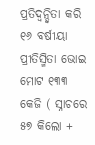ପ୍ରତିଦ୍ୱନ୍ଦ୍ୱିତା କରି ୧୬ ବର୍ଷୀୟା ପ୍ରୀତିସ୍ମିତା ଭୋଇ ମୋଟ ୧୩୩ କେଜି ( ସ୍ନାଚରେ ୫୭ କିଲୋ +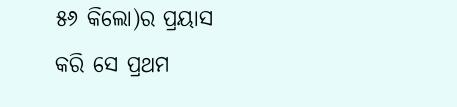୫୬ କିଲୋ)ର ପ୍ରୟାସ କରି ସେ ପ୍ରଥମ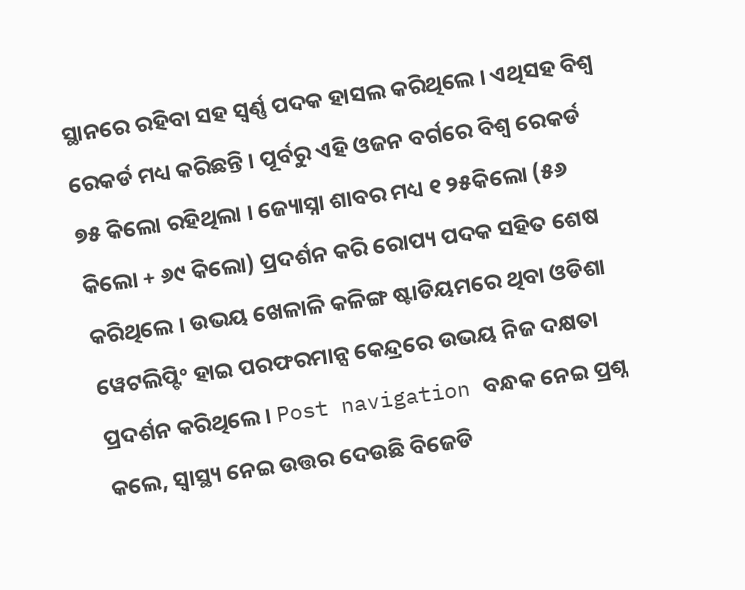ସ୍ଥାନରେ ରହିବା ସହ ସ୍ୱର୍ଣ୍ଣ ପଦକ ହାସଲ କରିଥିଲେ । ଏଥିସହ ବିଶ୍ୱ ରେକର୍ଡ ମଧ୍ୟ କରିଛନ୍ତି । ପୂର୍ବରୁ ଏହି ଓଜନ ବର୍ଗରେ ବିଶ୍ୱ ରେକର୍ଡ ୭୫ କିଲୋ ରହିଥିଲା । ଜ୍ୟୋସ୍ନା ଶାବର ମଧ୍ୟ ୧ ୨୫କିଲୋ (୫୬ କିଲୋ + ୬୯ କିଲୋ) ପ୍ରଦର୍ଶନ କରି ରୋପ୍ୟ ପଦକ ସହିତ ଶେଷ କରିଥିଲେ । ଉଭୟ ଖେଳାଳି କଳିଙ୍ଗ ଷ୍ଟାଡିୟମରେ ଥିବା ଓଡିଶା ୱେଟଲିପ୍ଟିଂ ହାଇ ପରଫରମାନ୍ସ କେନ୍ଦ୍ରରେ ଉଭୟ ନିଜ ଦକ୍ଷତା ପ୍ରଦର୍ଶନ କରିଥିଲେ । Post navigation ବନ୍ଧକ ନେଇ ପ୍ରଶ୍ନ କଲେ, ସ୍ୱାସ୍ଥ୍ୟ ନେଇ ଉତ୍ତର ଦେଉଛି ବିଜେଡି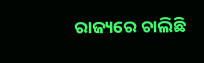ରାଜ୍ୟରେ ଚାଲିଛି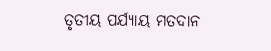ତୃତୀୟ ପର୍ଯ୍ୟାୟ ମତଦାନ